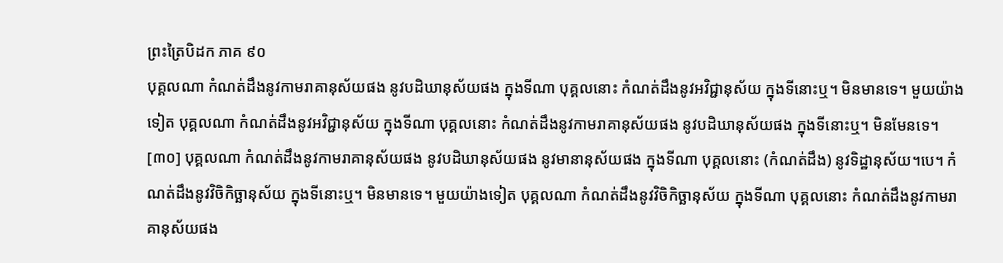ព្រះត្រៃបិដក ភាគ ៩០
បុគ្គលណា កំណត់ដឹងនូវកាមរាគានុស័យផង នូវបដិឃានុស័យផង ក្នុងទីណា បុគ្គលនោះ កំណត់ដឹងនូវអវិជ្ជានុស័យ ក្នុងទីនោះឬ។ មិនមានទេ។ មួយយ៉ាងទៀត បុគ្គលណា កំណត់ដឹងនូវអវិជ្ជានុស័យ ក្នុងទីណា បុគ្គលនោះ កំណត់ដឹងនូវកាមរាគានុស័យផង នូវបដិឃានុស័យផង ក្នុងទីនោះឬ។ មិនមែនទេ។
[៣០] បុគ្គលណា កំណត់ដឹងនូវកាមរាគានុស័យផង នូវបដិឃានុស័យផង នូវមានានុស័យផង ក្នុងទីណា បុគ្គលនោះ (កំណត់ដឹង) នូវទិដ្ឋានុស័យ។បេ។ កំណត់ដឹងនូវវិចិកិច្ឆានុស័យ ក្នុងទីនោះឬ។ មិនមានទេ។ មួយយ៉ាងទៀត បុគ្គលណា កំណត់ដឹងនូវវិចិកិច្ឆានុស័យ ក្នុងទីណា បុគ្គលនោះ កំណត់ដឹងនូវកាមរាគានុស័យផង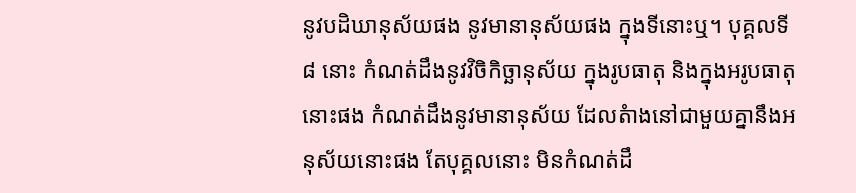នូវបដិឃានុស័យផង នូវមានានុស័យផង ក្នុងទីនោះឬ។ បុគ្គលទី ៨ នោះ កំណត់ដឹងនូវវិចិកិច្ឆានុស័យ ក្នុងរូបធាតុ និងក្នុងអរូបធាតុនោះផង កំណត់ដឹងនូវមានានុស័យ ដែលតំាងនៅជាមួយគ្នានឹងអនុស័យនោះផង តែបុគ្គលនោះ មិនកំណត់ដឹ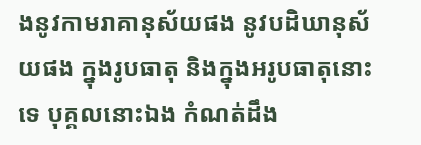ងនូវកាមរាគានុស័យផង នូវបដិឃានុស័យផង ក្នុងរូបធាតុ និងក្នុងអរូបធាតុនោះទេ បុគ្គលនោះឯង កំណត់ដឹង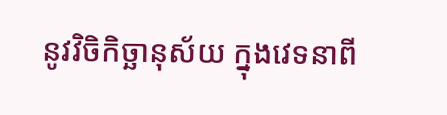នូវវិចិកិច្ឆានុស័យ ក្នុងវេទនាពី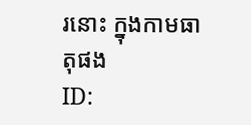រនោះ ក្នុងកាមធាតុផង
ID: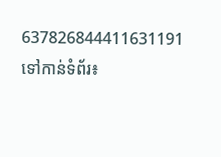637826844411631191
ទៅកាន់ទំព័រ៖